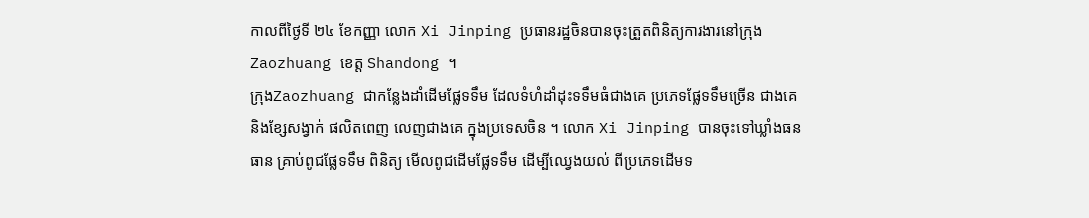កាលពីថ្ងៃទី ២៤ ខែកញ្ញា លោក Xi Jinping ប្រធានរដ្ឋចិនបានចុះត្រួតពិនិត្យការងារនៅក្រុងZaozhuang ខេត្ត Shandong ។
ក្រុងZaozhuang ជាកន្លែងដាំដើមផ្លែទទឹម ដែលទំហំដាំដុះទទឹមធំជាងគេ ប្រភេទផ្លែទទឹមច្រើន ជាងគេ និងខ្សែសង្វាក់ ផលិតពេញ លេញជាងគេ ក្នុងប្រទេសចិន ។ លោក Xi Jinping បានចុះទៅឃ្លាំងធនធាន គ្រាប់ពូជផ្លែទទឹម ពិនិត្យ មើលពូជដើមផ្លែទទឹម ដើម្បីឈ្វេងយល់ ពីប្រភេទដើមទ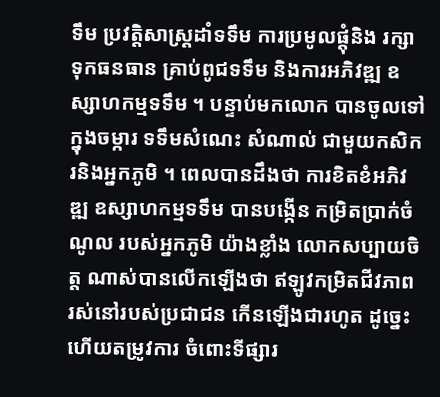ទឹម ប្រវត្តិសាស្ត្រដាំទទឹម ការប្រមូលផ្តុំនិង រក្សា ទុកធនធាន គ្រាប់ពូជទទឹម និងការអភិវឌ្ឍ ឧស្សាហកម្មទទឹម ។ បន្ទាប់មកលោក បានចូលទៅ ក្នុងចម្ការ ទទឹមសំណេះ សំណាល់ ជាមួយកសិករនិងអ្នកភូមិ ។ ពេលបានដឹងថា ការខិតខំអភិវឌ្ឍ ឧស្សាហកម្មទទឹម បានបង្កើន កម្រិតប្រាក់ចំណូល របស់អ្នកភូមិ យ៉ាងខ្លាំង លោកសប្បាយចិត្ត ណាស់បានលើកឡើងថា ឥឡូវកម្រិតជីវភាព រស់នៅរបស់ប្រជាជន កើនឡើងជារហូត ដូច្នេះហើយតម្រូវការ ចំពោះទីផ្សារ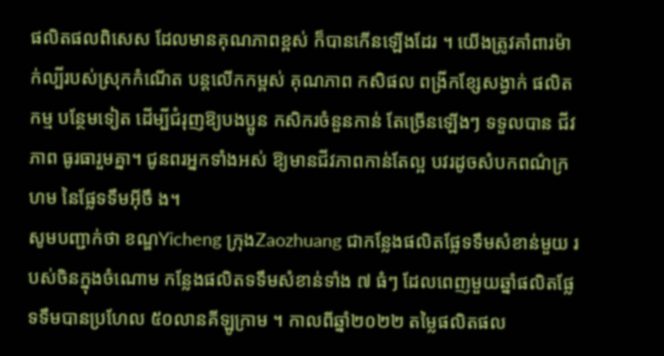ផលិតផលពិសេស ដែលមានគុណភាពខ្ពស់ ក៏បានកើនឡើងដែរ ។ យើងត្រូវគាំពារម៉ាក់ល្បីរបស់ស្រុកកំណើត បន្តលើកកម្ពស់ គុណភាព កសិផល ពង្រីកខ្សែសង្វាក់ ផលិតកម្ម បន្ថែមទៀត ដើម្បីជំរុញឱ្យបងប្អូន កសិករចំនួនកាន់ តែច្រើនឡើងៗ ទទួលបាន ជីវភាព ធូរធារួមគ្នា។ ជូនពរអ្នកទាំងអស់ ឱ្យមានជីវភាពកាន់តែល្អ បវរដូចសំបកពណ៌ក្រហម នៃផ្លែទទឹមអ៊ីចឹ ង។
សូមបញ្ជាក់ថា ខណ្ឌYicheng ក្រុងZaozhuang ជាកន្លែងផលិតផ្លែទទឹមសំខាន់មួយ របស់ចិនក្នុងចំណោម កន្លែងផលិតទទឹមសំខាន់ទាំង ៧ ធំៗ ដែលពេញមួយឆ្នាំផលិតផ្លែទទឹមបានប្រហែល ៥០លានគីឡូក្រាម ។ កាលពីឆ្នាំ២០២២ តម្លៃផលិតផល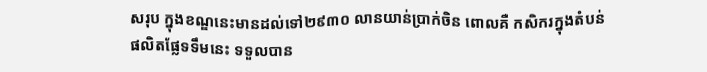សរុប ក្នុងខណ្ឌនេះមានដល់ទៅ២៩៣០ លានយាន់ប្រាក់ចិន ពោលគឺ កសិករក្នុងតំបន់ផលិតផ្លែទទឹមនេះ ទទួលបាន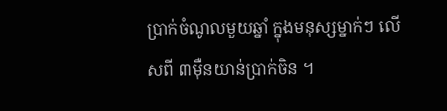ប្រាក់ចំណូលមួយឆ្នាំ ក្នុងមនុស្សម្នាក់ៗ លើសពី ៣ម៉ឺនយាន់ប្រាក់ចិន ។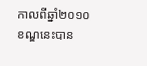កាលពីឆ្នាំ២០១០ ខណ្ឌនេះបាន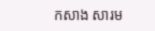កសាង សារម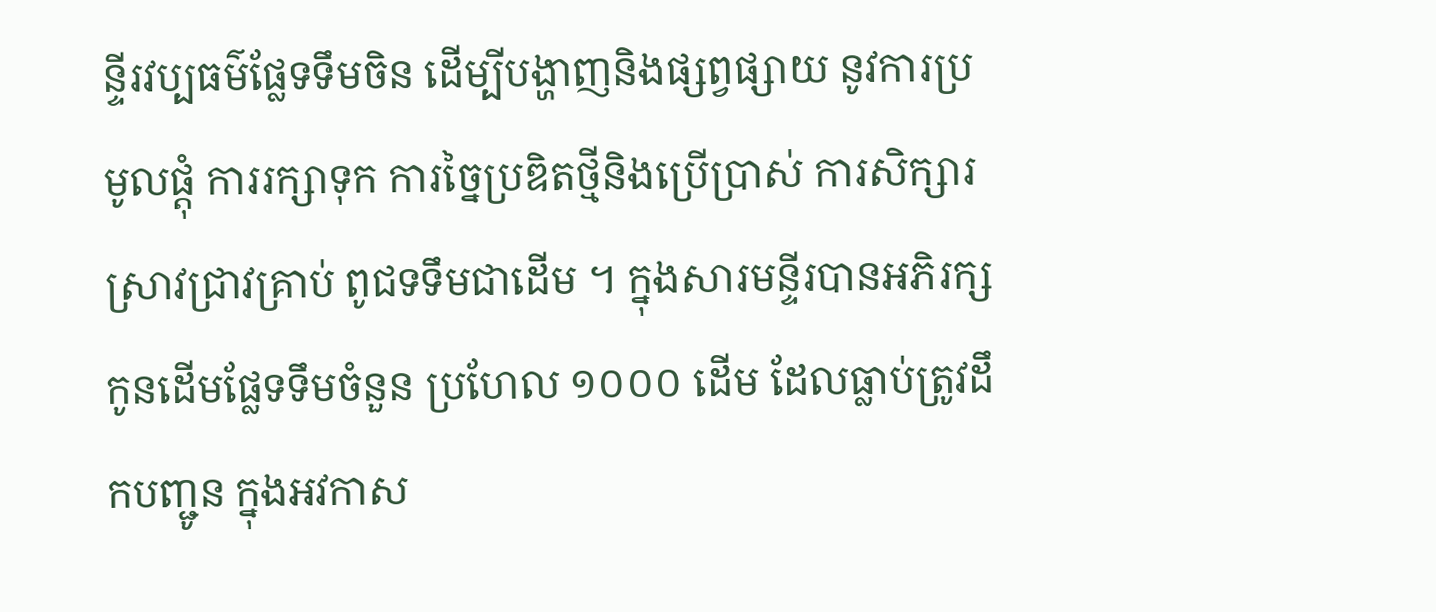ន្ទីរវប្បធម៌ផ្លែទទឹមចិន ដើម្បីបង្ហាញនិងផ្សព្វផ្សាយ នូវការប្រមូលផ្តុំ ការរក្សាទុក ការច្នៃប្រឌិតថ្មីនិងប្រើប្រាស់ ការសិក្សារស្រាវជ្រាវគ្រាប់ ពូជទទឹមជាដើម ។ ក្នុងសារមន្ទីរបានអភិរក្សកូនដើមផ្លែទទឹមចំនួន ប្រហែល ១០០០ ដើម ដែលធ្លាប់ត្រូវដឹកបញ្ជូន ក្នុងអវកាស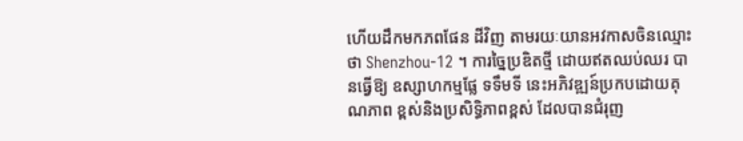ហើយដឹកមកភពផែន ដីវិញ តាមរយៈយានអវកាសចិនឈ្មោះថា Shenzhou-12 ។ ការច្នៃប្រឌិតថ្មី ដោយឥតឈប់ឈរ បានធ្វើឱ្យ ឧស្សាហកម្មផ្លែ ទទឹមទី នេះអភិវឌ្ឍន៍ប្រកបដោយគុណភាព ខ្ពស់និងប្រសិទ្ធិភាពខ្ពស់ ដែលបានជំរុញ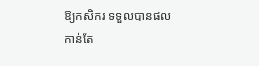ឱ្យកសិករ ទទួលបានផលកាន់តែ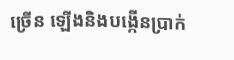ច្រើន ឡើងនិងបង្កើនប្រាក់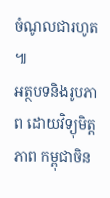ចំណូលជារហូត ៕
អត្ថបទនិងរូបភាព ដោយវិទ្យុមិត្តភាព កម្ពុជាចិន